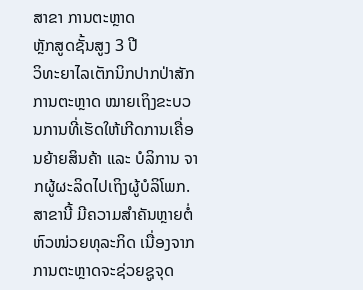ສາຂາ ການຕະຫຼາດ
ຫຼັກສູດຊັ້ນສູງ 3 ປີ
ວິທະຍາໄລເຕັກນິກປາກປ່າສັກ
ການຕະຫຼາດ ໝາຍເຖິງຂະບວນການທີ່ເຮັດໃຫ້ເກີດການເຄື່ອນຍ້າຍສິນຄ້າ ແລະ ບໍລິການ ຈາກຜູ້ຜະລິດໄປເຖິງຜູ້ບໍລິໂພກ. ສາຂານີ້ ມີຄວາມສໍາຄັນຫຼາຍຕໍ່ຫົວໜ່ວຍທຸລະກິດ ເນື່ອງຈາກ ການຕະຫຼາດຈະຊ່ວຍຊູຈຸດ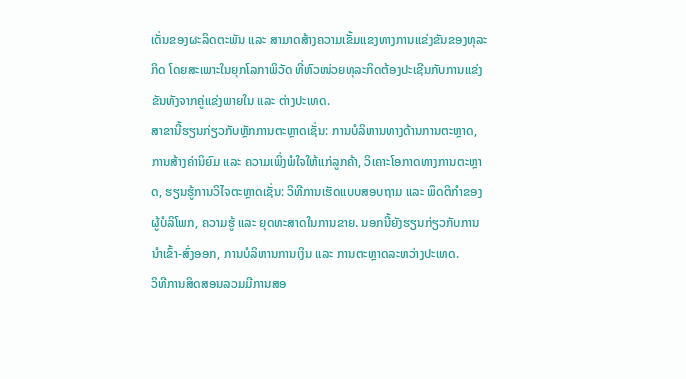ເດັ່ນຂອງຜະລິດຕະພັນ ແລະ ສາມາດສ້າງຄວາມເຂັ້ມແຂງທາງການແຂ່ງຂັນຂອງທຸລະກິດ ໂດຍສະເພາະໃນຍຸກໂລກາພິວັດ ທີ່ຫົວໜ່ວຍທຸລະກິດຕ້ອງປະເຊີນກັບການແຂ່ງຂັນທັງຈາກຄູ່ແຂ່ງພາຍໃນ ແລະ ຕ່າງປະເທດ.
ສາຂານີ້ຮຽນກ່ຽວກັບຫຼັກການຕະຫຼາດເຊັ່ນ: ການບໍລິຫານທາງດ້ານການຕະຫຼາດ, ການສ້າງຄ່ານິຍົມ ແລະ ຄວາມເພິ່ງພໍໃຈໃຫ້ແກ່ລູກຄ້າ, ວິເຄາະໂອກາດທາງການຕະຫຼາດ, ຮຽນຮູ້ການວິໄຈຕະຫຼາດເຊັ່ນ: ວິທີການເຮັດແບບສອບຖາມ ແລະ ພຶດຕິກຳຂອງຜູ້ບໍລິໂພກ, ຄວາມຮູ້ ແລະ ຍຸດທະສາດໃນການຂາຍ. ນອກນີ້ຍັງຮຽນກ່ຽວກັບການນຳເຂົ້າ-ສົ່ງອອກ, ການບໍລິຫານການເງິນ ແລະ ການຕະຫຼາດລະຫວ່າງປະເທດ.
ວິທີການສິດສອນລວມມີການສອ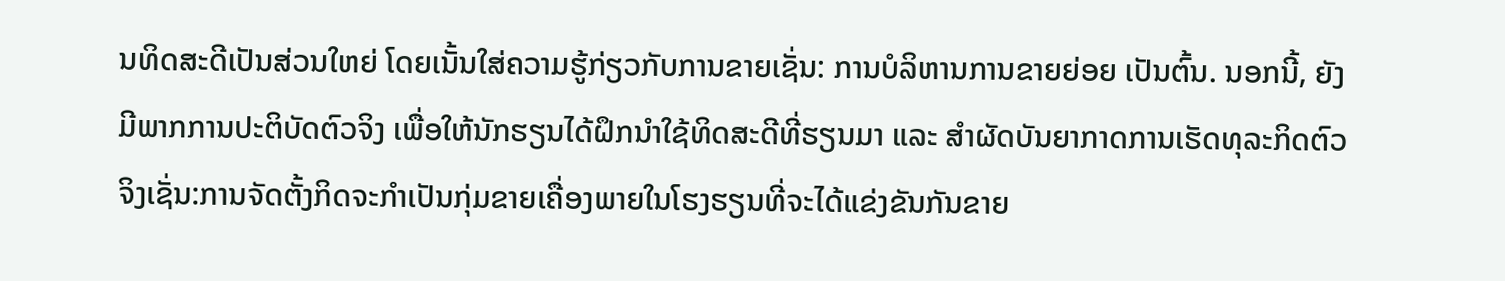ນທິດສະດີເປັນສ່ວນໃຫຍ່ ໂດຍເນັ້ນໃສ່ຄວາມຮູ້ກ່ຽວກັບການຂາຍເຊັ່ນ: ການບໍລິຫານການຂາຍຍ່ອຍ ເປັນຕົ້ນ. ນອກນີ້, ຍັງມີພາກການປະຕິບັດຕົວຈິງ ເພື່ອໃຫ້ນັກຮຽນໄດ້ຝຶກນໍາໃຊ້ທິດສະດີທີ່ຮຽນມາ ແລະ ສໍາຜັດບັນຍາກາດການເຮັດທຸລະກິດຕົວຈິງເຊັ່ນ:ການຈັດຕັ້ງກິດຈະກໍາເປັນກຸ່ມຂາຍເຄື່ອງພາຍໃນໂຮງຮຽນທີ່ຈະໄດ້ແຂ່ງຂັນກັນຂາຍ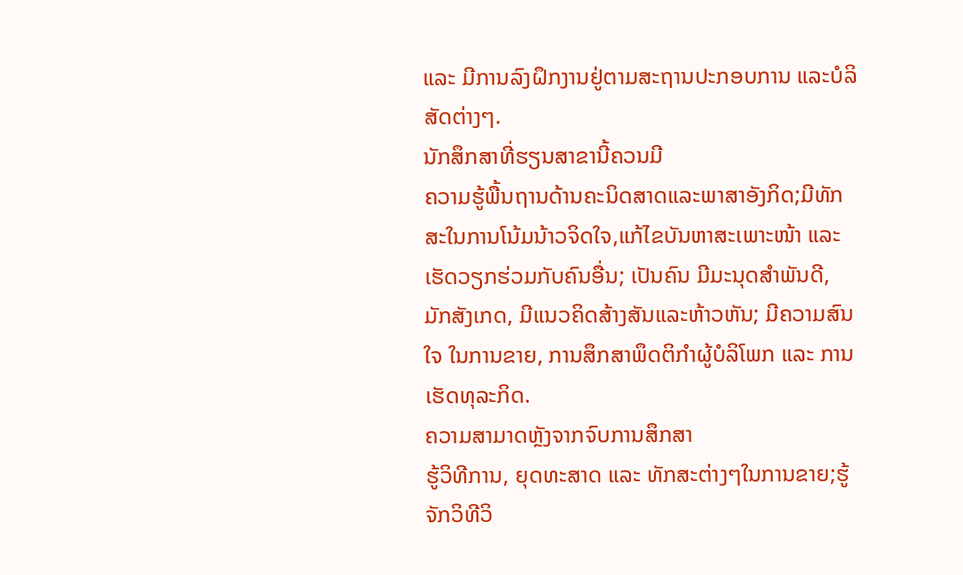ແລະ ມີການລົງຝຶກງານຢູ່ຕາມສະຖານປະກອບການ ແລະບໍລິສັດຕ່າງໆ.
ນັກສຶກສາທີ່ຮຽນສາຂານີ້ຄວນມີ
ຄວາມຮູ້ພື້ນຖານດ້ານຄະນິດສາດແລະພາສາອັງກິດ;ມີທັກສະໃນການໂນ້ມນ້າວຈິດໃຈ,ແກ້ໄຂບັນຫາສະເພາະໜ້າ ແລະ ເຮັດວຽກຮ່ວມກັບຄົນອື່ນ; ເປັນຄົນ ມີມະນຸດສໍາພັນດີ, ມັກສັງເກດ, ມີແນວຄິດສ້າງສັນແລະຫ້າວຫັນ; ມີຄວາມສົນໃຈ ໃນການຂາຍ, ການສຶກສາພຶດຕິກໍາຜູ້ບໍລິໂພກ ແລະ ການເຮັດທຸລະກິດ.
ຄວາມສາມາດຫຼັງຈາກຈົບການສຶກສາ
ຮູ້ວິທີການ, ຍຸດທະສາດ ແລະ ທັກສະຕ່າງໆໃນການຂາຍ;ຮູ້ຈັກວິທີວິ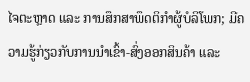ໄຈຕະຫຼາດ ແລະ ການສຶກສາພຶດຕິກໍາຜູ້ບໍລິໂພກ; ມີຄວາມຮູ້ກ່ຽວກັບການນຳເຂົ້າ-ສົ່ງອອກສິນຄ້າ ແລະ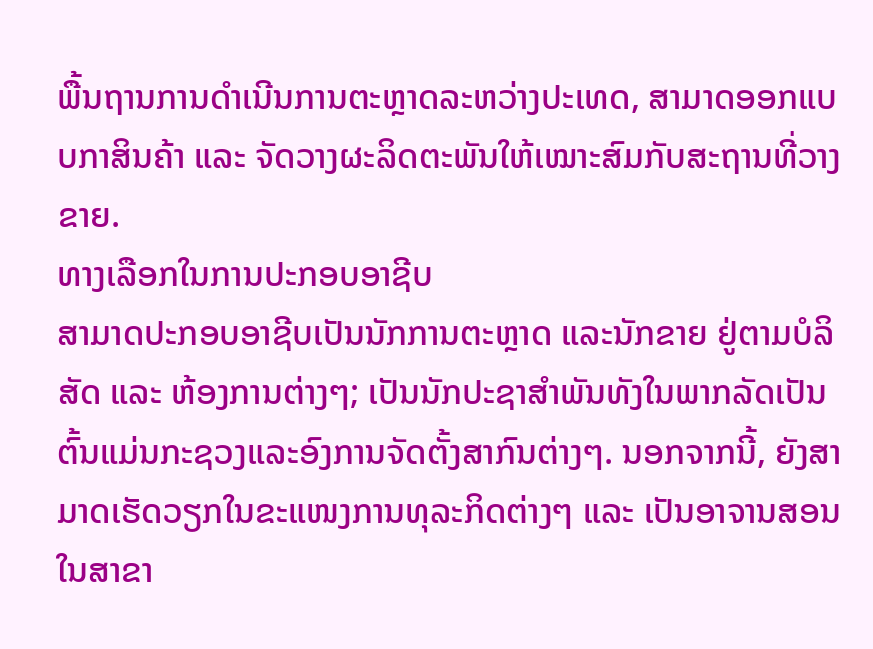ພື້ນຖານການດໍາເນີນການຕະຫຼາດລະຫວ່າງປະເທດ, ສາມາດອອກແບບກາສິນຄ້າ ແລະ ຈັດວາງຜະລິດຕະພັນໃຫ້ເໝາະສົມກັບສະຖານທີ່ວາງຂາຍ.
ທາງເລືອກໃນການປະກອບອາຊີບ
ສາມາດປະກອບອາຊີບເປັນນັກການຕະຫຼາດ ແລະນັກຂາຍ ຢູ່ຕາມບໍລິສັດ ແລະ ຫ້ອງການຕ່າງໆ; ເປັນນັກປະຊາສໍາພັນທັງໃນພາກລັດເປັນຕົ້ນແມ່ນກະຊວງແລະອົງການຈັດຕັ້ງສາກົນຕ່າງໆ. ນອກຈາກນີ້, ຍັງສາມາດເຮັດວຽກໃນຂະແໜງການທຸລະກິດຕ່າງໆ ແລະ ເປັນອາຈານສອນໃນສາຂາ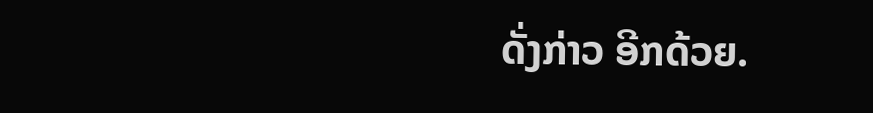ດັ່ງກ່າວ ອີກດ້ວຍ.